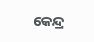କେନ୍ଦ୍ର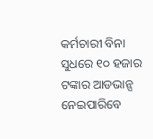କର୍ମଚାରୀ ବିନା ସୁଧରେ ୧୦ ହଜାର ଟଙ୍କାର ଆଡଭାନ୍ସ ନେଇପାରିବେ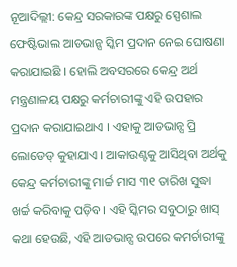ନୂଆଦିଲ୍ଲୀ: କେନ୍ଦ୍ର ସରକାରଙ୍କ ପକ୍ଷରୁ ସ୍ପେଶାଲ ଫେଷ୍ଟିଭାଲ ଆଡଭାନ୍ସ ସ୍କିମ ପ୍ରଦାନ ନେଇ ଘୋଷଣା କରାଯାଇଛି । ହୋଲି ଅବସରରେ କେନ୍ଦ୍ର ଅର୍ଥ ମନ୍ତ୍ରଣାଳୟ ପକ୍ଷରୁ କର୍ମଚାରୀଙ୍କୁ ଏହି ଉପହାର ପ୍ରଦାନ କରାଯାଇଥାଏ । ଏହାକୁ ଆଡଭାନ୍ସ ପ୍ରି ଲୋଡେଡ୍ କୁହାଯାଏ । ଆକାଉଣ୍ଟକୁ ଆସିଥିବା ଅର୍ଥକୁ କେନ୍ଦ୍ର କର୍ମଚାରୀଙ୍କୁ ମାର୍ଚ୍ଚ ମାସ ୩୧ ତାରିଖ ସୁଦ୍ଧା ଖର୍ଚ୍ଚ କରିବାକୁ ପଡ଼ିବ । ଏହି ସ୍କିମର ସବୁଠାରୁ ଖାସ୍ କଥା ହେଉଛି, ଏହି ଆଡଭାନ୍ସ ଉପରେ କମର୍ଚାରୀଙ୍କୁ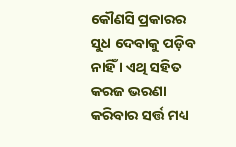କୌଣସି ପ୍ରକାରର ସୁଧ ଦେବାକୁ ପଡ଼ିବ ନାହିଁ । ଏଥି ସହିତ କରଜ ଭରଣା କରିବାର ସର୍ତ୍ତ ମଧ୍ୟ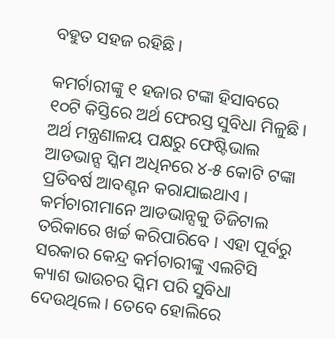ବହୁତ ସହଜ ରହିଛି ।

କମର୍ଚାରୀଙ୍କୁ ୧ ହଜାର ଟଙ୍କା ହିସାବରେ ୧୦ଟି କିସ୍ତିରେ ଅର୍ଥ ଫେରସ୍ତ ସୁବିଧା ମିଳୁଛି । ଅର୍ଥ ମନ୍ତ୍ରଣାଳୟ ପକ୍ଷରୁ ଫେଷ୍ଟିଭାଲ ଆଡଭାନ୍ସ ସ୍କିମ ଅଧିନରେ ୪-୫ କୋଟି ଟଙ୍କା ପ୍ରତିବର୍ଷ ଆବଣ୍ଟନ କରାଯାଇଥାଏ । କର୍ମଚାରୀମାନେ ଆଡଭାନ୍ସକୁ ଡିଜିଟାଲ ତରିକାରେ ଖର୍ଚ୍ଚ କରିପାରିବେ । ଏହା ପୂର୍ବରୁ ସରକାର କେନ୍ଦ୍ର କର୍ମଚାରୀଙ୍କୁ ଏଲଟିସି କ୍ୟାଶ ଭାଉଚର ସ୍କିମ ପରି ସୁବିଧା ଦେଉଥିଲେ । ତେବେ ହୋଲିରେ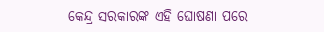କେନ୍ଦ୍ର ସରକାରଙ୍କ ଏହି ଘୋଷଣା ପରେ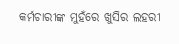କର୍ମଚାରୀଙ୍କ ମୁହଁରେ ଖୁସିର ଲହରୀ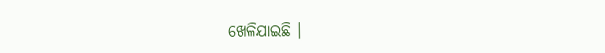ଖେଳିଯାଇଛି ।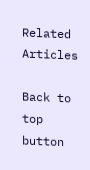Related Articles

Back to top button